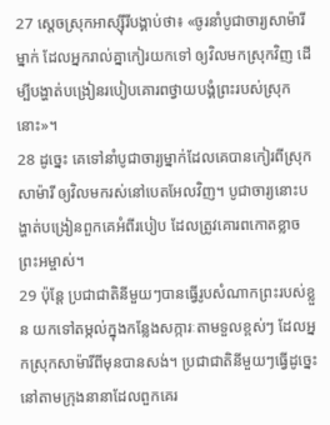27 ស្ដេចស្រុកអាស្ស៊ីរីបង្គាប់ថា៖ «ចូរនាំបូជាចារ្យសាម៉ារីម្នាក់ ដែលអ្នករាល់គ្នាកៀរយកទៅ ឲ្យវិលមកស្រុកវិញ ដើម្បីបង្ហាត់បង្រៀនរបៀបគោរពថ្វាយបង្គំព្រះរបស់ស្រុកនោះ»។
28 ដូច្នេះ គេទៅនាំបូជាចារ្យម្នាក់ដែលគេបានកៀរពីស្រុកសាម៉ារី ឲ្យវិលមករស់នៅបេតអែលវិញ។ បូជាចារ្យនោះបង្ហាត់បង្រៀនពួកគេអំពីរបៀប ដែលត្រូវគោរពកោតខ្លាចព្រះអម្ចាស់។
29 ប៉ុន្តែ ប្រជាជាតិនីមួយៗបានធ្វើរូបសំណាកព្រះរបស់ខ្លួន យកទៅតម្កល់ក្នុងកន្លែងសក្ការៈតាមទួលខ្ពស់ៗ ដែលអ្នកស្រុកសាម៉ារីពីមុនបានសង់។ ប្រជាជាតិនីមួយៗធ្វើដូច្នេះ នៅតាមក្រុងនានាដែលពួកគេរ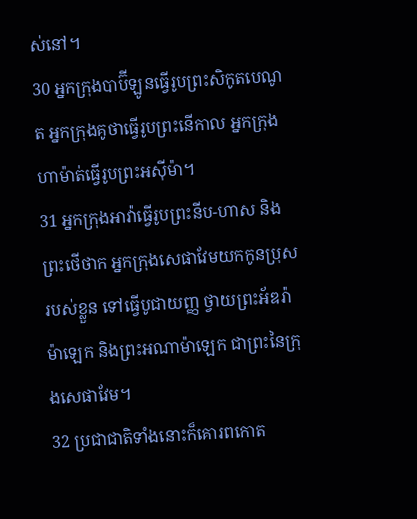ស់នៅ។
30 អ្នកក្រុងបាប៊ីឡូនធ្វើរូបព្រះសិកូតបេណូត អ្នកក្រុងគូថាធ្វើរូបព្រះនើកាល អ្នកក្រុងហាម៉ាត់ធ្វើរូបព្រះអស៊ីម៉ា។
31 អ្នកក្រុងអាវ៉ាធ្វើរូបព្រះនីប-ហាស និងព្រះថើថាក អ្នកក្រុងសេផាវែមយកកូនប្រុសរបស់ខ្លួន ទៅធ្វើបូជាយញ្ញ ថ្វាយព្រះអ័ឌរ៉ាម៉ាឡេក និងព្រះអណាម៉ាឡេក ជាព្រះនៃក្រុងសេផាវែម។
32 ប្រជាជាតិទាំងនោះក៏គោរពកោត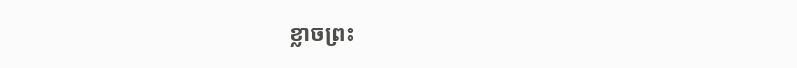ខ្លាចព្រះ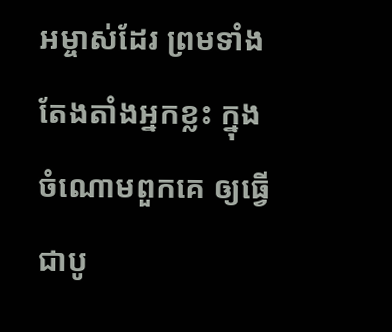អម្ចាស់ដែរ ព្រមទាំងតែងតាំងអ្នកខ្លះ ក្នុងចំណោមពួកគេ ឲ្យធ្វើជាបូ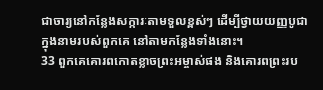ជាចារ្យនៅកន្លែងសក្ការៈតាមទួលខ្ពស់ៗ ដើម្បីថ្វាយយញ្ញបូជាក្នុងនាមរបស់ពួកគេ នៅតាមកន្លែងទាំងនោះ។
33 ពួកគេគោរពកោតខ្លាចព្រះអម្ចាស់ផង និងគោរពព្រះរប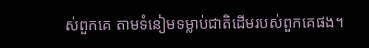ស់ពួកគេ តាមទំនៀមទម្លាប់ជាតិដើមរបស់ពួកគេផង។